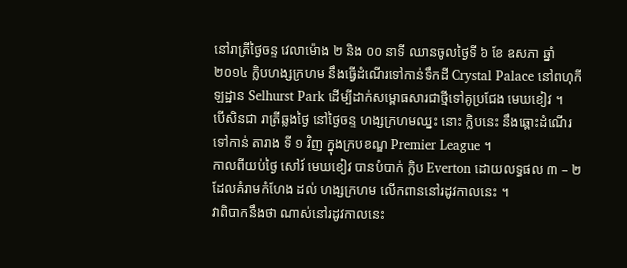នៅរាត្រីថ្ងៃចន្ទ វេលាម៉ោង ២ និង ០០ នាទី ឈានចូលថ្ងៃទី ៦ ខែ ឧសភា ឆ្នាំ ២០១៤ ក្លិបហង្សក្រហម នឹងធ្វើដំណើរទៅកាន់ទឹកដី Crystal Palace នៅពហុកីឡដ្ឋាន Selhurst Park ដើម្បីដាក់សម្ពោធសារជាថ្មីទៅគូប្រជែង មេឃខៀវ ។
បើសិនជា រាត្រីឆ្លងថ្ងៃ នៅថ្ងៃចន្ទ ហង្សក្រហមឈ្នះ នោះ ក្លិបនេះ នឹងឆ្ពោះដំណើរទៅកាន់ តារាង ទី ១ វិញ ក្នុងក្របខណ្ឌ Premier League ។
កាលពីយប់ថ្ងៃ សៅរ៍ មេឃខៀវ បានបំបាក់ ក្លិប Everton ដោយលទ្ធផល ៣ – ២ ដែលគំរាមកំហែង ដល់ ហង្សក្រហម លើកពាននៅរដូវកាលនេះ ។
វាពិបាកនឹងថា ណាស់នៅរដូវកាលនេះ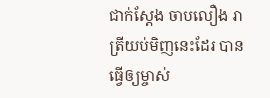ជាក់ស្តែង ចាបលឿង រាត្រីយប់មិញនេះដែរ បានធ្វើឲ្យម្ចាស់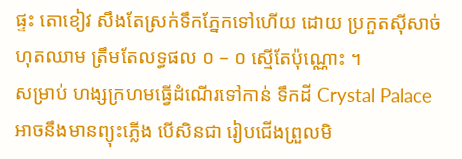ផ្ទះ តោខៀវ សឹងតែស្រក់ទឹកភ្នែកទៅហើយ ដោយ ប្រកួតស៊ីសាច់ហុតឈាម ត្រឹមតែលទ្ធផល ០ – ០ ស្មើតែប៉ុណ្ណោះ ។
សម្រាប់ ហង្សក្រហមធ្វើដំណើរទៅកាន់ ទឹកដី Crystal Palace អាចនឹងមានព្យុះភ្លើង បើសិនជា រៀបជើងព្រួលមិ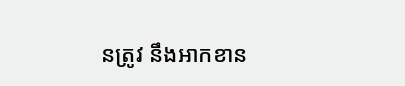នត្រូវ នឹងអាកខាន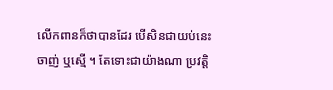លើកពានក៏ថាបានដែរ បើសិនជាយប់នេះចាញ់ ឬស្មើ ។ តែទោះជាយ៉ាងណា ប្រវត្តិ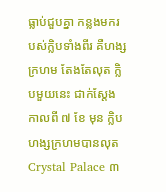ធ្លាប់ជួបគ្នា កន្លងមករបស់ក្លិបទាំងពីរ គឺហង្សក្រហម តែងតែលុត ក្លិបមួយនេះ ជាក់ស្តែងកាលពី ៧ ខែ មុន ក្លិប ហង្សក្រហមបានលុត Crystal Palace ៣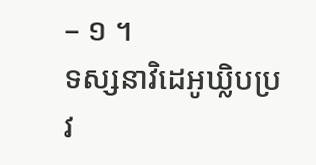– ១ ។
ទស្សនាវិដេអូឃ្លិបប្រវ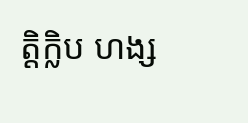ត្តិក្លិប ហង្ស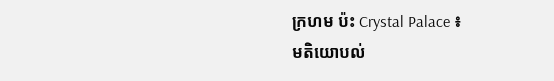ក្រហម ប៉ះ Crystal Palace ៖
មតិយោបល់